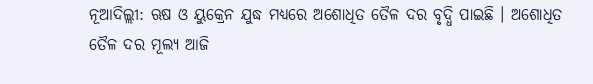ନୂଆଦିଲ୍ଲୀ: ଋଷ ଓ ୟୁକ୍ରେନ ଯୁଦ୍ଧ ମଧ୍ୟରେ ଅଶୋଧିତ ତୈଳ ଦର ବୃଦ୍ଧି ପାଇଛି । ଅଶୋଧିତ ତୈଳ ଦର ମୂଲ୍ୟ ଆଜି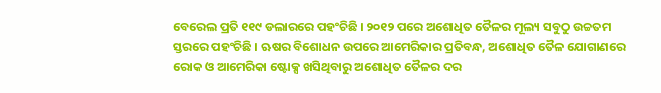ବେରେଲ ପ୍ରତି ୧୧୯ ଡଲାରରେ ପହଂଚିଛି । ୨୦୧୨ ପରେ ଅଶୋଧିତ ତୈଳର ମୂଲ୍ୟ ସବୁଠୁ ଉଚ୍ଚତମ ସ୍ତରରେ ପହଂଚିଛି । ଋଷର ବିଶୋଧନ ଉପରେ ଆମେରିକାର ପ୍ରତିବନ୍ଧ, ଅଶୋଧିତ ତୈଳ ଯୋଗାଣରେ ରୋକ ଓ ଆମେରିକା ଷ୍ଟୋକ୍ସ ଖସିଥିବାରୁ ଅଶୋଧିତ ତୈଳର ଦର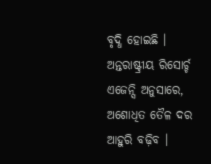ବୃଦ୍ଧି ହୋଇଛି ।
ଅନ୍ତରାଷ୍ଟ୍ରୀୟ ରିସୋର୍ଚ୍ଚ ଏଜେନ୍ସି ଅନୁସାରେ, ଅଶୋଧିତ ତୈଳ ଦର ଆହୁରି ବଢ଼ିବ ।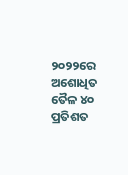୨୦୨୨ରେ ଅଶୋଧିତ ତୈଳ ୪୦ ପ୍ରତିଶତ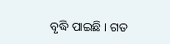ବୃଦ୍ଧି ପାଇଛି । ଗତ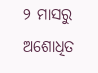୨ ମାସରୁ ଅଶୋଧିତ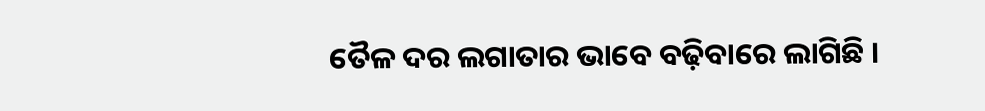ତୈଳ ଦର ଲଗାତାର ଭାବେ ବଢ଼ିବାରେ ଲାଗିଛି ।